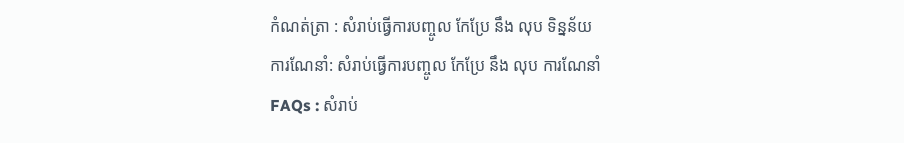កំណត់ត្រា : សំរាប់ធ្វើការបញ្ចូល កែប្រែ នឹង លុប ទិន្នន័យ
ការណែនាំ: សំរាប់ធ្វើការបញ្ចូល កែប្រែ នឹង លុប ការណែនាំ
FAQs : សំរាប់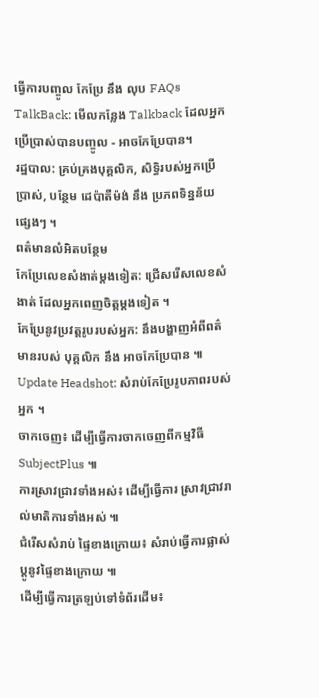ធ្វើការបញ្ចូល កែប្រែ នឹង លុប FAQs
TalkBack: មើលកន្លែង Talkback ដែលអ្នកប្រើប្រាស់បានបញ្ចូល - អាចកែប្រែបាន។
រដ្ឋបាល: គ្រប់គ្រងបុគ្គលិក, សិទ្ធិរបស់អ្នកប្រើប្រាស់, បន្ថែម ដេប៉ាតឺម៉ង់ នឹង ប្រភពទិន្នន័យផ្សេងៗ ។
ពត៌មានលំអិតបន្ថែម
កែប្រែលេខសំងាត់ម្តងទៀត: ជ្រើសរើសលេខសំងាត់ ដែលអ្នកពេញចិត្តម្តងទៀត ។
កែប្រែនូវប្រវត្តរូបរបស់អ្នក: នឹងបង្ហាញអំពីពត៌មានរបស់ បុគ្គលិក នឹង អាចកែប្រែបាន ៕
Update Headshot: សំរាប់កែប្រែរូបភាពរបស់អ្នក ។
ចាកចេញ៖ ដើម្បីធ្វើការចាកចេញពីកម្មវិធី SubjectPlus ៕
ការស្រាវជ្រាវទាំងអស់៖ ដើម្បីធ្វើការ ស្រាវជ្រាវរាល់មាតិការទាំងអស់ ៕
ជំរើសសំរាប់ ផ្ទៃខាងក្រោយ៖ សំរាប់ធ្វើការផ្លាស់ប្តូនូវផ្ទៃខាងក្រោយ ៕
ដើម្បីធ្វើការត្រឡប់ទៅទំព័រដើម៖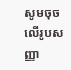សូមចុចលើរូបសញ្ញា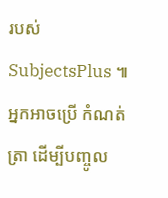របស់ SubjectsPlus ៕
អ្នកអាចប្រើ កំណត់ត្រា ដើម្បីបញ្ចូល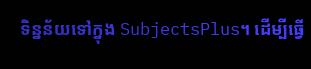ទិន្នន័យទៅក្នុង SubjectsPlus។ ដើម្បីធ្វើ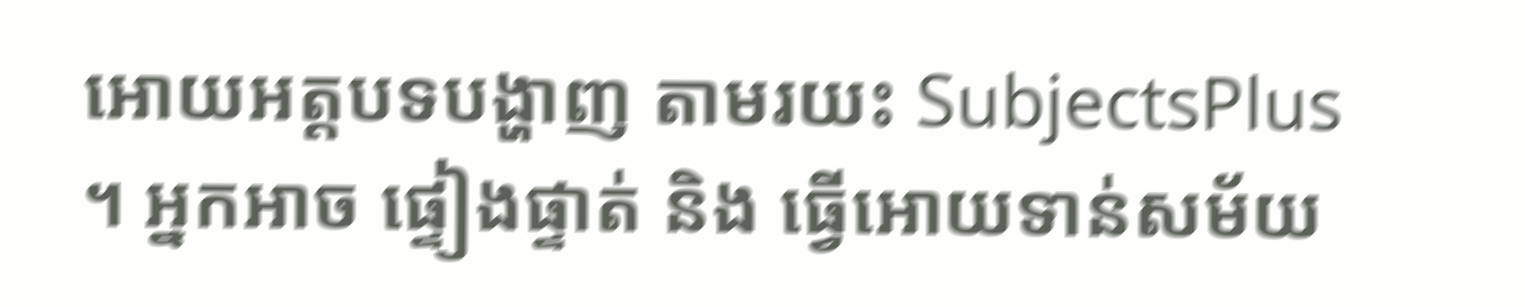អោយអត្តបទបង្ហាញ តាមរយះ SubjectsPlus ។ អ្នកអាច ផ្ទៀងផ្ទាត់ និង ធ្វើអោយទាន់សម័យ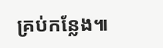គ្រប់កន្លែង៕